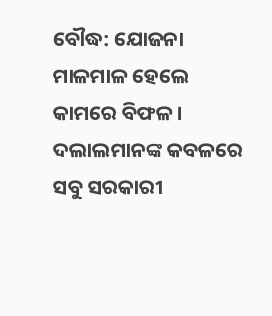ବୌଦ୍ଧ: ଯୋଜନା ମାଳମାଳ ହେଲେ କାମରେ ବିଫଳ । ଦଲାଲମାନଙ୍କ କବଳରେ ସବୁ ସରକାରୀ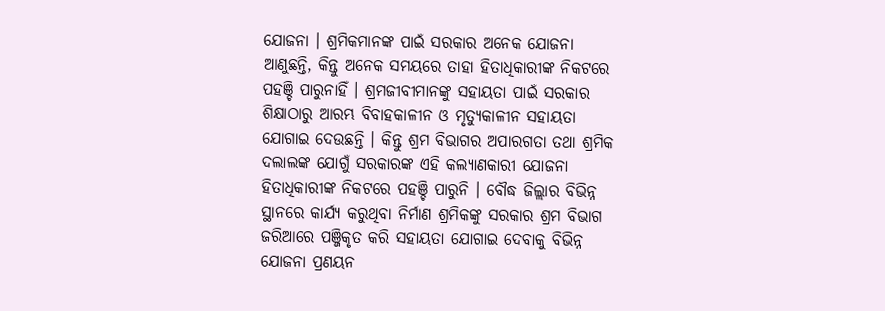ଯୋଜନା । ଶ୍ରମିକମାନଙ୍କ ପାଇଁ ସରକାର ଅନେକ ଯୋଜନା ଆଣୁଛନ୍ତି, କିନ୍ତୁ ଅନେକ ସମୟରେ ତାହା ହିତାଧିକାରୀଙ୍କ ନିକଟରେ ପହଞ୍ଚି ପାରୁନାହିଁ । ଶ୍ରମଜୀବୀମାନଙ୍କୁ ସହାୟତା ପାଇଁ ସରକାର ଶିକ୍ଷାଠାରୁ ଆରମ୍ଭ ବିବାହକାଳୀନ ଓ ମୃତ୍ୟୁକାଳୀନ ସହାୟତା ଯୋଗାଇ ଦେଉଛନ୍ତି । କିନ୍ତୁ ଶ୍ରମ ବିଭାଗର ଅପାରଗତା ତଥା ଶ୍ରମିକ ଦଲାଲଙ୍କ ଯୋଗୁଁ ସରକାରଙ୍କ ଏହି କଲ୍ୟାଣକାରୀ ଯୋଜନା ହିତାଧିକାରୀଙ୍କ ନିକଟରେ ପହଞ୍ଚି ପାରୁନି । ବୌଦ୍ଧ ଜିଲ୍ଲାର ବିଭିନ୍ନ ସ୍ଥାନରେ କାର୍ଯ୍ୟ କରୁଥିବା ନିର୍ମାଣ ଶ୍ରମିକଙ୍କୁ ସରକାର ଶ୍ରମ ବିଭାଗ ଜରିଆରେ ପଞ୍ଜିକୃତ କରି ସହାୟତା ଯୋଗାଇ ଦେବାକୁ ବିଭିନ୍ନ ଯୋଜନା ପ୍ରଣୟନ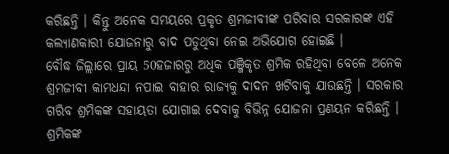କରିଛନ୍ତି । କିନ୍ତୁ ଅନେକ ସମୟରେ ପ୍ରକୃତ ଶ୍ରମଜୀବୀଙ୍କ ପରିବାର ସରକାରଙ୍କ ଏହି କଲ୍ୟାଣକାରୀ ଯୋଜନାରୁ ବାଦ ପଡୁଥିବା ନେଇ ଅଭିଯୋଗ ହୋଇଛି ।
ବୌଦ୍ଧ ଜିଲ୍ଲାରେ ପ୍ରାୟ 50ହଜାରରୁ ଅଧିକ ପଞ୍ଜିକୃତ ଶ୍ରମିକ ରହିଥିବା ବେଳେ ଅନେକ ଶ୍ରମଜୀବୀ କାମଧନ୍ଦା ନପାଇ ବାହାର ରାଜ୍ୟକୁ ଦାଦନ ଖଟିବାକୁ ଯାଉଛନ୍ତି । ସରକାର ଗରିବ ଶ୍ରମିକଙ୍କ ସହାୟତା ଯୋଗାଇ ଦେବାକୁ ବିଭିନ୍ନ ଯୋଜନା ପ୍ରଣୟନ କରିଛନ୍ତି । ଶ୍ରମିକଙ୍କ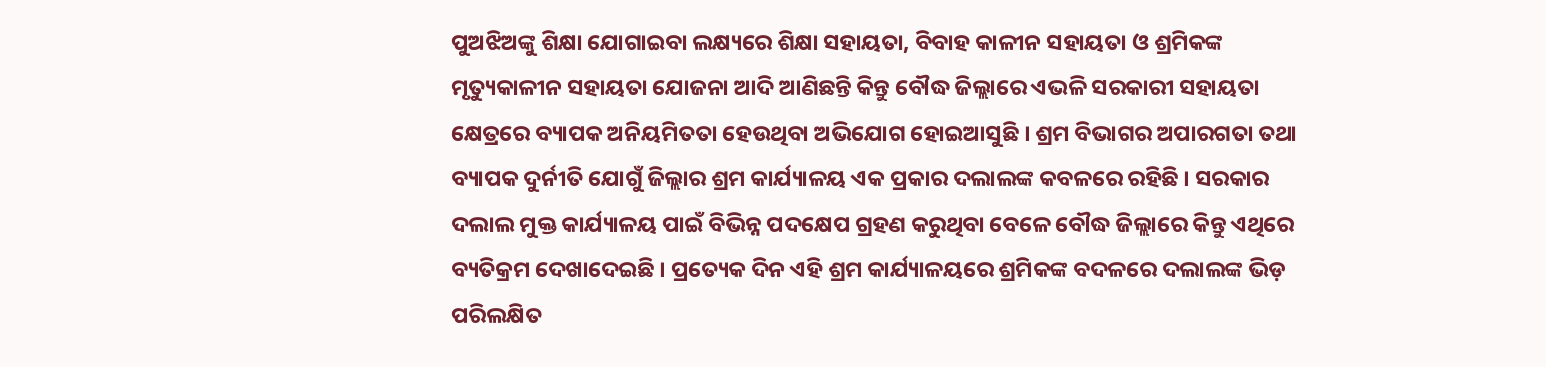ପୁଅଝିଅଙ୍କୁ ଶିକ୍ଷା ଯୋଗାଇବା ଲକ୍ଷ୍ୟରେ ଶିକ୍ଷା ସହାୟତା, ବିବାହ କାଳୀନ ସହାୟତା ଓ ଶ୍ରମିକଙ୍କ ମୃତ୍ୟୁକାଳୀନ ସହାୟତା ଯୋଜନା ଆଦି ଆଣିଛନ୍ତି କିନ୍ତୁ ବୌଦ୍ଧ ଜିଲ୍ଲାରେ ଏଭଳି ସରକାରୀ ସହାୟତା କ୍ଷେତ୍ରରେ ବ୍ୟାପକ ଅନିୟମିତତା ହେଉଥିବା ଅଭିଯୋଗ ହୋଇଆସୁଛି । ଶ୍ରମ ବିଭାଗର ଅପାରଗତା ତଥା ବ୍ୟାପକ ଦୁର୍ନୀତି ଯୋଗୁଁ ଜିଲ୍ଲାର ଶ୍ରମ କାର୍ଯ୍ୟାଳୟ ଏକ ପ୍ରକାର ଦଲାଲଙ୍କ କବଳରେ ରହିଛି । ସରକାର ଦଲାଲ ମୁକ୍ତ କାର୍ଯ୍ୟାଳୟ ପାଇଁ ବିଭିନ୍ନ ପଦକ୍ଷେପ ଗ୍ରହଣ କରୁଥିବା ବେଳେ ବୌଦ୍ଧ ଜିଲ୍ଲାରେ କିନ୍ତୁ ଏଥିରେ ବ୍ୟତିକ୍ରମ ଦେଖାଦେଇଛି । ପ୍ରତ୍ୟେକ ଦିନ ଏହି ଶ୍ରମ କାର୍ଯ୍ୟାଳୟରେ ଶ୍ରମିକଙ୍କ ବଦଳରେ ଦଲାଲଙ୍କ ଭିଡ଼ ପରିଲକ୍ଷିତ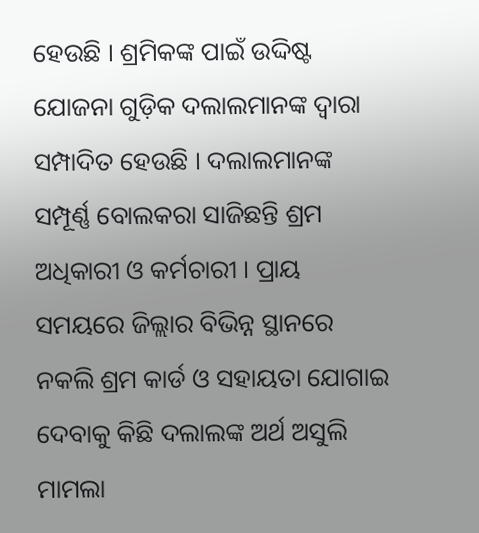ହେଉଛି । ଶ୍ରମିକଙ୍କ ପାଇଁ ଉଦ୍ଦିଷ୍ଟ ଯୋଜନା ଗୁଡ଼ିକ ଦଲାଲମାନଙ୍କ ଦ୍ଵାରା ସମ୍ପାଦିତ ହେଉଛି । ଦଲାଲମାନଙ୍କ ସମ୍ପୂର୍ଣ୍ଣ ବୋଲକରା ସାଜିଛନ୍ତି ଶ୍ରମ ଅଧିକାରୀ ଓ କର୍ମଚାରୀ । ପ୍ରାୟ ସମୟରେ ଜିଲ୍ଲାର ବିଭିନ୍ନ ସ୍ଥାନରେ ନକଲି ଶ୍ରମ କାର୍ଡ ଓ ସହାୟତା ଯୋଗାଇ ଦେବାକୁ କିଛି ଦଲାଲଙ୍କ ଅର୍ଥ ଅସୁଲି ମାମଲା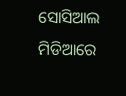ସୋସିଆଲ ମିଡିଆରେ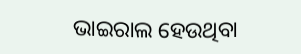ଭାଇରାଲ ହେଉଥିବା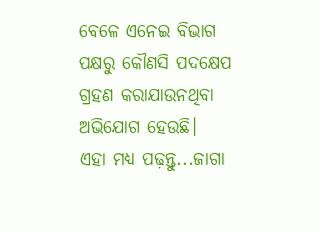ବେଳେ ଏନେଇ ବିଭାଗ ପକ୍ଷରୁ କୌଣସି ପଦକ୍ଷେପ ଗ୍ରହଣ କରାଯାଉନଥିବା ଅଭିଯୋଗ ହେଉଛି।
ଏହା ମଧ୍ୟ ପଢ଼ନ୍ତୁ...ଜାଗା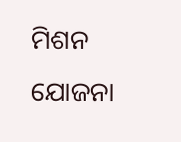ମିଶନ ଯୋଜନା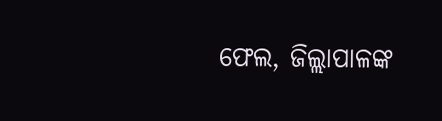ଫେଲ, ଜିଲ୍ଲାପାଳଙ୍କ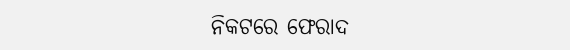ନିକଟରେ ଫେରାଦ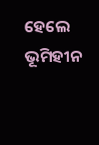ହେଲେ ଭୂମିହୀନ